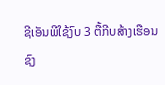ຊີເອັນພີໃຊ້ງົບ 3 ຕື້ກີບສ້າງເຮືອນຊົງ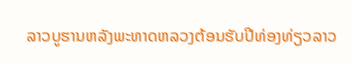ລາວບູຮານຫລັງພະທາດຫລວງຕ້ອນຮັບປີທ່ອງທ່ຽວລາວ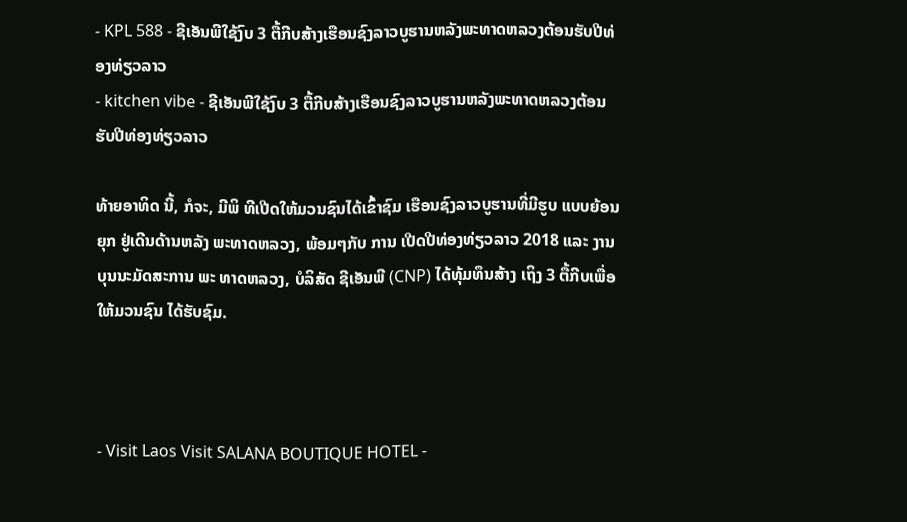- KPL 588 - ຊີເອັນພີໃຊ້ງົບ 3 ຕື້ກີບສ້າງເຮືອນຊົງລາວບູຮານຫລັງພະທາດຫລວງຕ້ອນຮັບປີທ່ອງທ່ຽວລາວ
- kitchen vibe - ຊີເອັນພີໃຊ້ງົບ 3 ຕື້ກີບສ້າງເຮືອນຊົງລາວບູຮານຫລັງພະທາດຫລວງຕ້ອນຮັບປີທ່ອງທ່ຽວລາວ

ທ້າຍອາທິດ ນີ້, ກໍຈະ, ມີພິ ທີເປີດໃຫ້ມວນຊົນໄດ້ເຂົ້າຊົມ ເຮືອນຊົງລາວບູຮານທີ່ມີຮູບ ແບບຍ້ອນຍຸກ ຢູ່ເດີນດ້ານຫລັງ ພະທາດຫລວງ, ພ້ອມໆກັບ ການ ເປີດປີທ່ອງທ່ຽວລາວ 2018 ແລະ ງານບຸນນະມັດສະການ ພະ ທາດຫລວງ, ບໍລິສັດ ຊີເອັນພີ (CNP) ໄດ້ທຸ້ມທຶນສ້າງ ເຖິງ 3 ຕື້ກີບເພື່ອໃຫ້ມວນຊົນ ໄດ້ຮັບຊົມ.



- Visit Laos Visit SALANA BOUTIQUE HOTEL -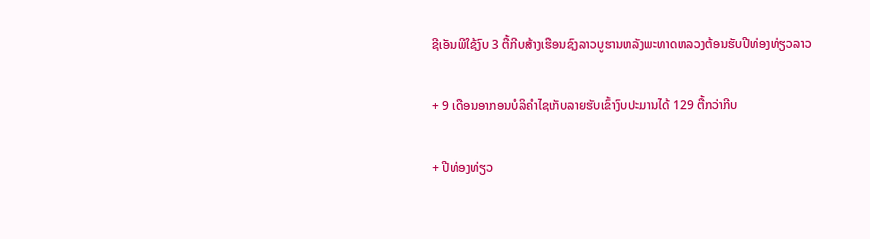ຊີເອັນພີໃຊ້ງົບ 3 ຕື້ກີບສ້າງເຮືອນຊົງລາວບູຮານຫລັງພະທາດຫລວງຕ້ອນຮັບປີທ່ອງທ່ຽວລາວ

+ 9 ເດືອນອາກອນບໍລິຄຳໄຊເກັບລາຍຮັບເຂົ້າງົບປະມານໄດ້ 129 ຕື້ກວ່າກີບ

+ ປີທ່ອງທ່ຽວ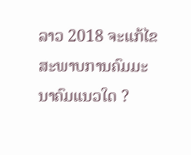ລາວ 2018 ຈະແກ້ໄຂສະພາບການຄົມມະນາຄົມແນວໃດ ?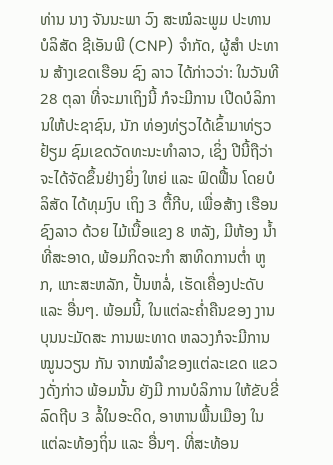ທ່ານ ນາງ ຈັນນະພາ ວົງ ສະໝໍລະພູມ ປະທານບໍລິສັດ ຊີເອັນພີ (CNP) ຈຳກັດ, ຜູ້ສຳ ປະທານ ສ້າງເຂດເຮືອນ ຊົງ ລາວ ໄດ້ກ່າວວ່າ: ໃນວັນທີ 28 ຕຸລາ ທີ່ຈະມາເຖິງນີ້ ກໍຈະມີການ ເປີດບໍລິການໃຫ້ປະຊາຊົນ, ນັກ ທ່ອງທ່ຽວໄດ້ເຂົ້າມາທ່ຽວຢ້ຽມ ຊົມເຂດວັດທະນະທຳລາວ, ເຊິ່ງ ປີນີ້ຖືວ່າຈະໄດ້ຈັດຂຶ້ນຢ່າງຍິ່ງ ໃຫຍ່ ແລະ ຟົດຟື້ນ ໂດຍບໍລິສັດ ໄດ້ທຸມງົບ ເຖິງ 3 ຕື້ກີບ, ເພື່ອສ້າງ ເຮືອນຊົງລາວ ດ້ວຍ ໄມ້ເນື້ອແຂງ 8 ຫລັງ, ມີຫ້ອງ ນໍ້າທີ່ສະອາດ, ພ້ອມກິດຈະກຳ ສາທິດການຕໍ່າ ຫູກ, ແກະສະຫລັກ, ປັ້ນຫລໍ່, ເຮັດເຄື່ອງປະດັບ ແລະ ອື່ນໆ. ພ້ອມນີ້, ໃນແຕ່ລະຄໍ່າຄືນຂອງ ງານບຸນນະມັດສະ ການພະທາດ ຫລວງກໍຈະມີການໝູນວຽນ ກັນ ຈາກໝໍລໍາຂອງແຕ່ລະເຂດ ແຂວງດັ່ງກ່າວ ພ້ອມນັ້ນ ຍັງມີ ການບໍລິການ ໃຫ້ຂັບຂີ່ລົດຖີບ 3 ລໍ້ໃນອະດິດ, ອາຫານພື້ນເມືອງ ໃນແຕ່ລະທ້ອງຖິ່ນ ແລະ ອື່ນໆ. ທີ່ສະທ້ອນ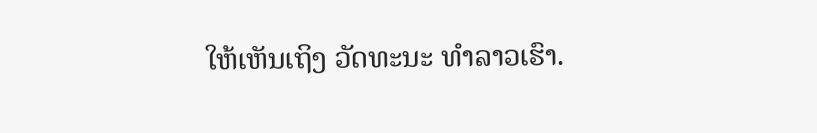ໃຫ້ເຫັນເຖິງ ວັດທະນະ ທຳລາວເຮົາ.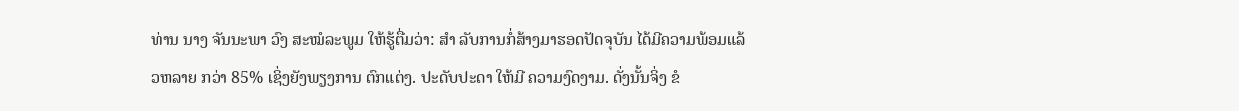ທ່ານ ນາງ ຈັນນະພາ ວົງ ສະໝໍລະພູມ ໃຫ້ຮູ້ຕື່ມວ່າ: ສຳ ລັບການກໍ່ສ້າງມາຮອດປັດຈຸບັນ ໄດ້ມີຄວາມພ້ອມແລ້ວຫລາຍ ກວ່າ 85% ເຊິ່ງຍັງພຽງການ ຕົກແຕ່ງ. ປະດັບປະດາ ໃຫ້ມີ ຄວາມງົດງາມ. ດັ່ງນັ້ນຈິ່ງ ຂໍ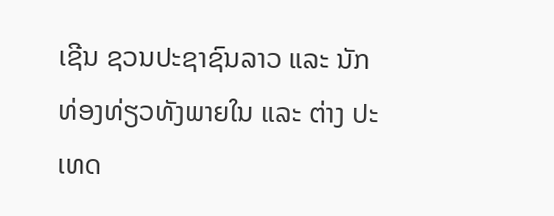ເຊີນ ຊວນປະຊາຊົນລາວ ແລະ ນັກ ທ່ອງທ່ຽວທັງພາຍໃນ ແລະ ຕ່າງ ປະເທດ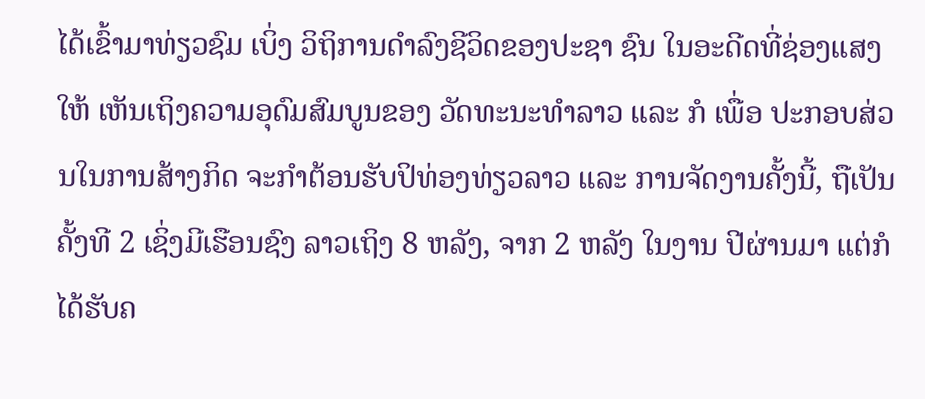ໄດ້ເຂົ້າມາທ່ຽວຊົມ ເບິ່ງ ວິຖິການດໍາລົງຊີວິດຂອງປະຊາ ຊົນ ໃນອະດີດທີ່ຊ່ອງແສງໃຫ້ ເຫັນເຖິງຄວາມອຸດົມສົມບູນຂອງ ວັດທະນະທຳລາວ ແລະ ກໍ ເພື່ອ ປະກອບສ່ວນໃນການສ້າງກິດ ຈະກຳຕ້ອນຮັບປິທ່ອງທ່ຽວລາວ ແລະ ການຈັດງານຄັ້ງນີ້, ຖືເປັນ ຄັ້ງທີ 2 ເຊິ່ງມີເຮືອນຊົງ ລາວເຖິງ 8 ຫລັງ, ຈາກ 2 ຫລັງ ໃນງານ ປີຜ່ານມາ ແຕ່ກໍໄດ້ຮັບຄ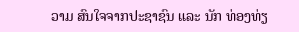ວາມ ສົນໃຈຈາກປະຊາຊົນ ແລະ ນັກ ທ່ອງທ່ຽ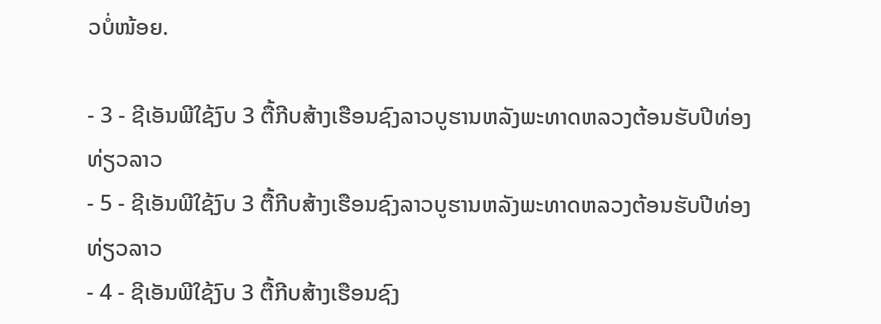ວບໍ່ໜ້ອຍ.

- 3 - ຊີເອັນພີໃຊ້ງົບ 3 ຕື້ກີບສ້າງເຮືອນຊົງລາວບູຮານຫລັງພະທາດຫລວງຕ້ອນຮັບປີທ່ອງທ່ຽວລາວ
- 5 - ຊີເອັນພີໃຊ້ງົບ 3 ຕື້ກີບສ້າງເຮືອນຊົງລາວບູຮານຫລັງພະທາດຫລວງຕ້ອນຮັບປີທ່ອງທ່ຽວລາວ
- 4 - ຊີເອັນພີໃຊ້ງົບ 3 ຕື້ກີບສ້າງເຮືອນຊົງ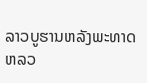ລາວບູຮານຫລັງພະທາດຫລວ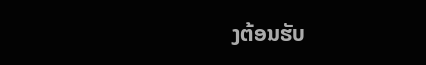ງຕ້ອນຮັບ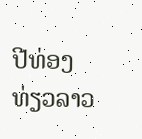ປີທ່ອງທ່ຽວລາວ